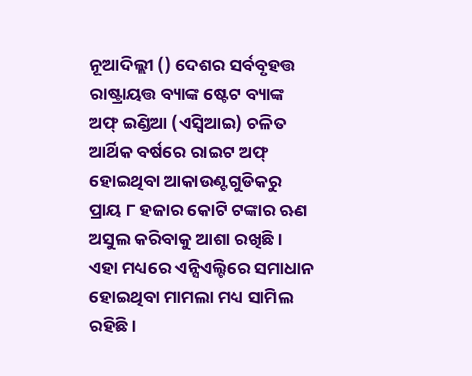ନୂଆଦିଲ୍ଲୀ () ଦେଶର ସର୍ବବୃହତ୍ତ ରାଷ୍ଟ୍ରାୟତ୍ତ ବ୍ୟାଙ୍କ ଷ୍ଟେଟ ବ୍ୟାଙ୍କ ଅଫ୍ ଇଣ୍ଡିଆ (ଏସ୍ବିଆଇ) ଚଳିତ ଆର୍ଥିକ ବର୍ଷରେ ରାଇଟ ଅଫ୍ ହୋଇଥିବା ଆକାଉଣ୍ଟଗୁଡିକରୁ ପ୍ରାୟ ୮ ହଜାର କୋଟି ଟଙ୍କାର ଋଣ ଅସୁଲ କରିବାକୁ ଆଶା ରଖିଛି । ଏହା ମଧ୍ୟରେ ଏନ୍ସିଏଲ୍ଟିରେ ସମାଧାନ ହୋଇଥିବା ମାମଲା ମଧ୍ୟ ସାମିଲ ରହିଛି ।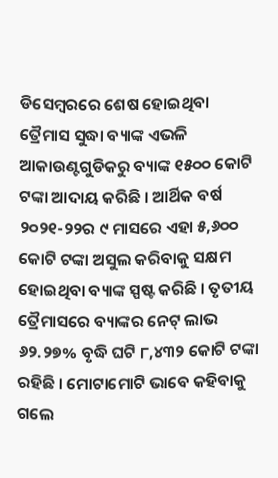ଡିସେମ୍ବରରେ ଶେଷ ହୋଇଥିବା ତ୍ରୈମାସ ସୁଦ୍ଧା ବ୍ୟାଙ୍କ ଏଭଳି ଆକାଉଣ୍ଟଗୁଡିକରୁ ବ୍ୟାଙ୍କ ୧୫୦୦ କୋଟି ଟଙ୍କା ଆଦାୟ କରିଛି । ଆର୍ଥିକ ବର୍ଷ ୨୦୨୧-୨୨ର ୯ ମାସରେ ଏହା ୫,୬୦୦ କୋଟି ଟଙ୍କା ଅସୁଲ କରିବାକୁ ସକ୍ଷମ ହୋଇଥିବା ବ୍ୟାଙ୍କ ସ୍ପଷ୍ଟ କରିଛି । ତୃତୀୟ ତ୍ରୈମାସରେ ବ୍ୟାଙ୍କର ନେଟ୍ ଲାଭ ୬୨.୨୭% ବୃଦ୍ଧି ଘଟି ୮,୪୩୨ କୋଟି ଟଙ୍କା ରହିଛି । ମୋଟାମୋଟି ଭାବେ କହିବାକୁ ଗଲେ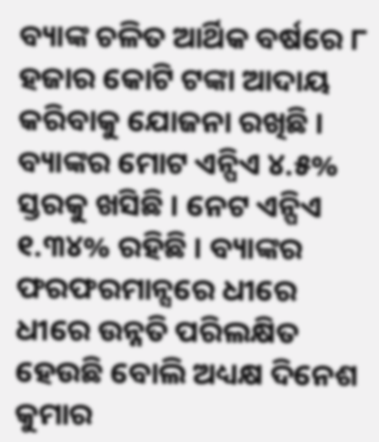ବ୍ୟାଙ୍କ ଚଳିତ ଆର୍ଥିକ ବର୍ଷରେ ୮ ହଜାର କୋଟି ଟଙ୍କା ଆଦାୟ କରିବାକୁ ଯୋଜନା ରଖିଛି । ବ୍ୟାଙ୍କର ମୋଟ ଏନ୍ପିଏ ୪.୫% ସ୍ତରକୁ ଖସିଛି । ନେଟ ଏନ୍ପିଏ ୧.୩୪% ରହିଛି । ବ୍ୟାଙ୍କର ଫରଫରମାନ୍ସରେ ଧୀରେ ଧୀରେ ଉନ୍ନତି ପରିଲକ୍ଷିତ ହେଉଛି ବୋଲି ଅଧ୍ୟକ୍ଷ ଦିନେଶ କୁମାର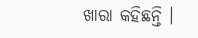ଖାରା କହିଛନ୍ତି ।